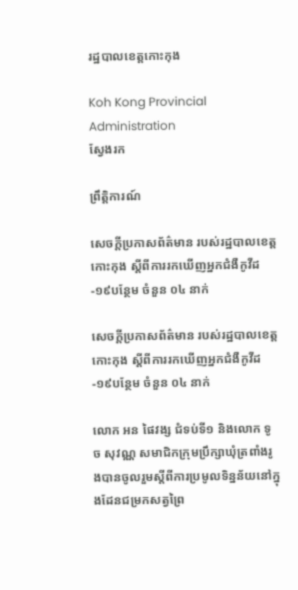រដ្ឋបាលខេត្តកោះកុង

Koh Kong Provincial Administration
ស្វែងរក

ព្រឹត្តិការណ៍

សេចក្តីប្រកាសព័ត៌មាន របស់រដ្ឋបាលខេត្តកោះកុង ស្តីពីការរកឃើញអ្នកជំងឺកូវីដ-១៩បន្ថែម ចំនួន ០៤ នាក់

សេចក្តីប្រកាសព័ត៌មាន របស់រដ្ឋបាលខេត្តកោះកុង ស្តីពីការរកឃើញអ្នកជំងឺកូវីដ-១៩បន្ថែម ចំនួន ០៤ នាក់

លោក អន ផៃវង្ស ជំទប់ទី១ និងលោក ទូច សុវណ្ណ សមាជិកក្រុមប្រឹក្សាឃុំត្រពាំងរូងបានចូលរួមស្ដីពីការប្រមូលទិន្នន័យនៅក្នុងដែនជម្រកសត្វព្រៃ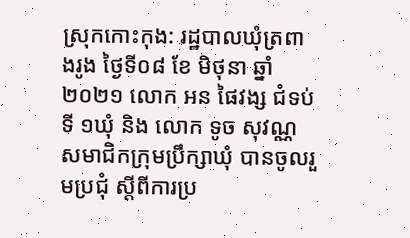ស្រុកកោះកុង: រដ្ឋបាលឃុំត្រពាងរូង ថ្ងៃទី០៨ ខែ មិថុនា ឆ្នាំ ២០២១ លោក អន ផៃវង្ស ជំទប់ទី ១ឃុំ និង លោក ទូច សុវណ្ណ សមាជិកក្រុមប្រឹក្សាឃុំ បានចូលរួមប្រជុំ ស្តីពីការប្រ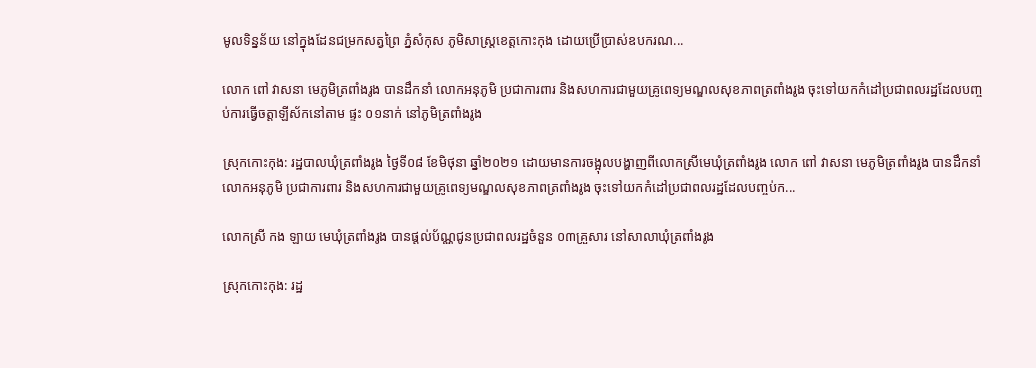មូលទិន្នន័យ នៅក្នុងដែនជម្រកសត្វព្រៃ ភ្នំសំកុស ភូមិសាស្រ្តខេត្តកោះកុង ដោយប្រើប្រាស់ឧបករណ...

លោក ពៅ វាសនា មេភូមិត្រពាំងរូង បានដឹកនាំ លោកអនុភូមិ ប្រជាការពារ និងសហការជាមួយគ្រូពេទ្យមណ្ឌលសុខភាពត្រពាំងរូង ចុះទៅយកកំដៅប្រជាពលរដ្ឋដែលបញ្ចប់ការធ្វើចត្តាឡីស័កនៅតាម ផ្ទះ ០១នាក់ នៅភូមិត្រពាំងរូង

ស្រុកកោះកុង: រដ្ឋបាលឃុំត្រពាំងរូង ថ្ងៃទី០៨ ខែមិថុនា ឆ្នាំ២០២១ ដោយមានការចង្អុលបង្ហាញពីលោកស្រីមេឃុំត្រពាំងរូង លោក ពៅ វាសនា មេភូមិត្រពាំងរូង បានដឹកនាំ លោកអនុភូមិ ប្រជាការពារ និងសហការជាមួយគ្រូពេទ្យមណ្ឌលសុខភាពត្រពាំងរូង ចុះទៅយកកំដៅប្រជាពលរដ្ឋដែលបញ្ចប់ក...

លោកស្រី កង ឡាយ មេឃុំត្រពាំងរូង បានផ្តល់ប័ណ្ណជូនប្រជាពលរដ្ឋចំនួន ០៣គ្រួសារ នៅសាលាឃុំត្រពាំងរូង

ស្រុកកោះកុង: រដ្ឋ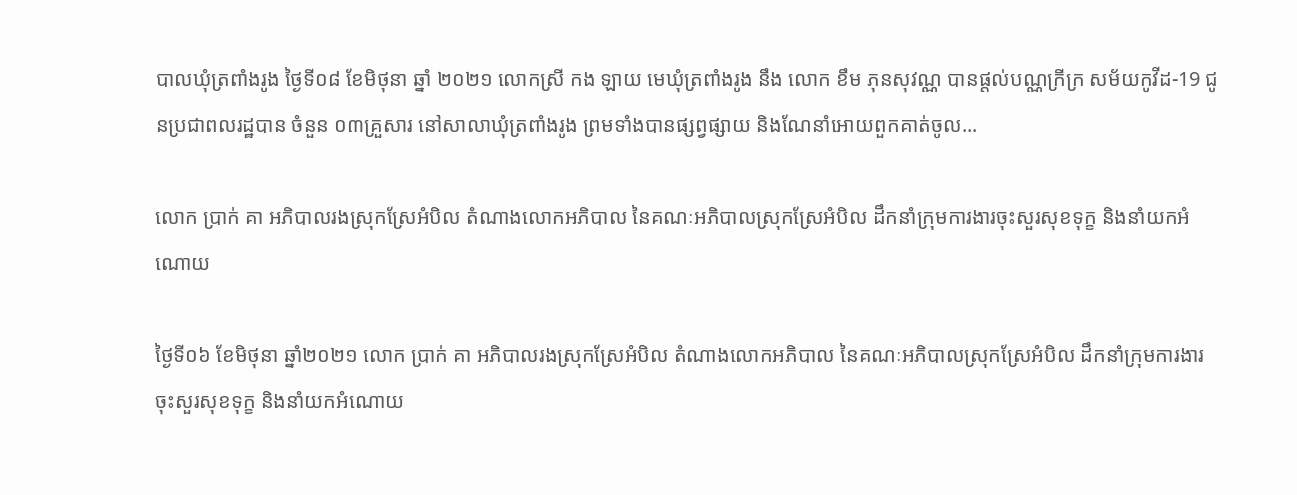បាលឃុំត្រពាំងរូង ថ្ងៃទី០៨ ខែមិថុនា ឆ្នាំ ២០២១ លោកស្រី កង ឡាយ មេឃុំត្រពាំងរូង នឹង លោក ខឹម ភុនសុវណ្ណ បានផ្ដល់បណ្ណក្រីក្រ សម័យកូវីដ-19 ជូនប្រជាពលរដ្ឋបាន ចំនួន ០៣គ្រួសារ នៅសាលាឃុំត្រពាំងរូង ព្រមទាំងបានផ្សព្វផ្សាយ និងណែនាំអោយពួកគាត់ចូល...

លោក ប្រាក់ គា អភិបាលរងស្រុកស្រែអំបិល តំណាងលោកអភិបាល នៃគណៈអភិបាលស្រុកស្រែអំបិល ដឹកនាំក្រុមការងារចុះសួរសុខទុក្ខ និងនាំយកអំណោយ

ថ្ងៃទី០៦ ខែមិថុនា ឆ្នាំ២០២១ លោក ប្រាក់ គា អភិបាលរងស្រុកស្រែអំបិល តំណាងលោកអភិបាល នៃគណៈអភិបាលស្រុកស្រែអំបិល ដឹកនាំក្រុមការងារចុះសួរសុខទុក្ខ និងនាំយកអំណោយ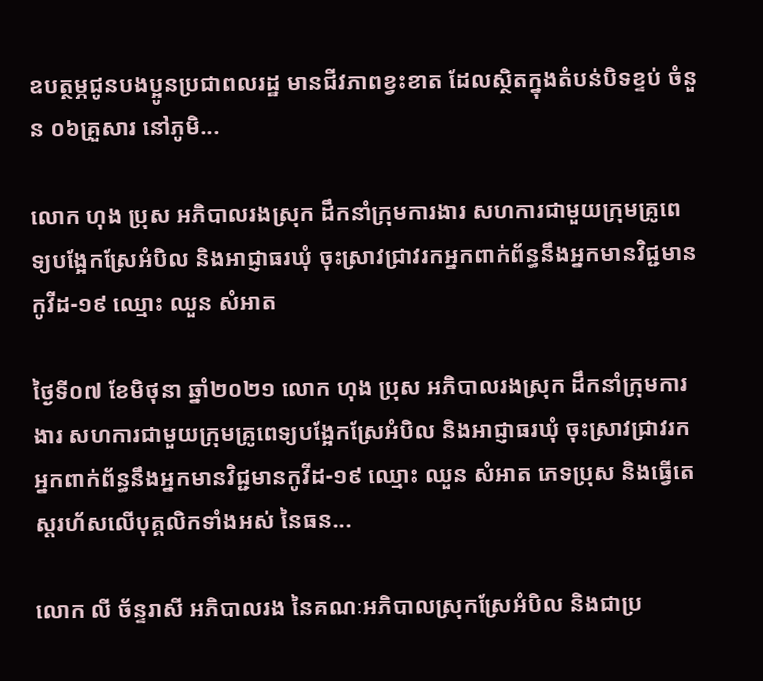ឧបត្ថម្ភជូនបងប្អូនប្រជាពលរដ្ឋ មានជីវភាពខ្វះខាត ដែលស្ថិតក្នុងតំបន់បិទខ្ទប់ ចំនួន ០៦គ្រួសារ នៅភូមិ...

លោក ហុង ប្រុស អភិបាលរងស្រុក ដឹកនាំក្រុមការងារ សហការជាមួយក្រុមគ្រូពេទ្យបង្អែកស្រែអំបិល និងអាជ្ញាធរឃុំ ចុះស្រាវជ្រាវរកអ្នកពាក់ព័ន្ធនឹងអ្នកមានវិជ្ជមានកូវីដ-១៩ ឈ្មោះ ឈួន សំអាត

ថ្ងៃទី០៧ ខែមិថុនា ឆ្នាំ២០២១ លោក ហុង ប្រុស អភិបាលរងស្រុក ដឹកនាំក្រុមការងារ សហការជាមួយក្រុមគ្រូពេទ្យបង្អែកស្រែអំបិល និងអាជ្ញាធរឃុំ ចុះស្រាវជ្រាវរកអ្នកពាក់ព័ន្ធនឹងអ្នកមានវិជ្ជមានកូវីដ-១៩ ឈ្មោះ ឈួន សំអាត ភេទប្រុស និងធ្វើតេស្តរហ័សលើបុគ្គលិកទាំងអស់ នៃធន...

លោក លី ច័ន្ទរាសី អភិបាលរង នៃគណៈអភិបាលស្រុកស្រែអំបិល និងជាប្រ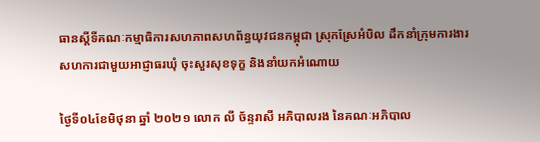ធានស្ដីទីគណៈកម្មាធិការសហភាពសហព័ន្ធយុវជនកម្ពុជា ស្រុកស្រែអំបិល ដឹកនាំក្រុមការងារ សហការជាមួយអាជ្ញាធរឃុំ ចុះសួរសុខទុក្ខ និងនាំយកអំណោយ

ថ្ងៃទី០៤ខែមិថុនា ឆ្នាំ ២០២១ លោក លី ច័ន្ទរាសី អភិបាលរង នៃគណៈអភិបាល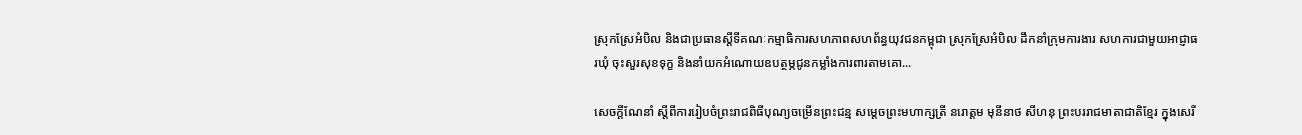ស្រុកស្រែអំបិល និងជាប្រធានស្ដីទីគណៈកម្មាធិការសហភាពសហព័ន្ធយុវជនកម្ពុជា ស្រុកស្រែអំបិល ដឹកនាំក្រុមការងារ សហការជាមួយអាជ្ញាធរឃុំ ចុះសួរសុខទុក្ខ និងនាំយកអំណោយឧបត្ថម្ភជូនកម្លាំងការពារតាមគោ...

សេចក្ដីណែនាំ ស្តីពីការរៀបចំព្រះរាជពិធីបុណ្យចម្រើនព្រះជន្ម សម្តេចព្រះមហាក្សត្រី នរោត្តម មុនីនាថ សីហនុ ព្រះបររាជមាតាជាតិខ្មែរ ក្នុងសេរី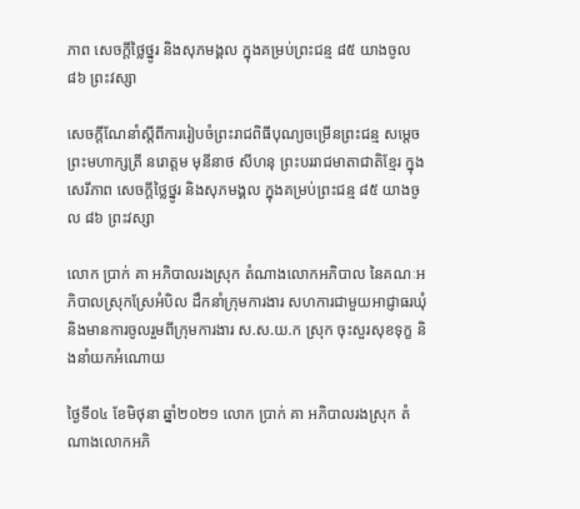ភាព សេចក្ដីថ្លៃថ្នូរ និងសុភមង្គល ក្នុងគម្រប់ព្រះជន្ម ៨៥ យាងចូល ៨៦ ព្រះវស្សា

សេចក្ដីណែនាំស្តីពីការរៀបចំព្រះរាជពិធីបុណ្យចម្រើនព្រះជន្ម សម្តេចព្រះមហាក្សត្រី នរោត្តម មុនីនាថ សីហនុ ព្រះបររាជមាតាជាតិខ្មែរ ក្នុងសេរីភាព សេចក្ដីថ្លៃថ្នូរ និងសុភមង្គល ក្នុងគម្រប់ព្រះជន្ម ៨៥ យាងចូល ៨៦ ព្រះវស្សា

លោក ប្រាក់ គា អភិបាលរងស្រុក តំណាងលោកអភិបាល នៃគណៈអភិបាលស្រុកស្រែអំបិល ដឹកនាំក្រុមការងារ សហការជាមួយអាជ្ញាធរឃុំ និងមានការចូលរួមពីក្រុមការងារ ស.ស.យ.ក ស្រុក ចុះសួរសុខទុក្ខ និងនាំយកអំណោយ

ថ្ងៃទី០៤ ខែមិថុនា ឆ្នាំ២០២១ លោក ប្រាក់ គា អភិបាលរងស្រុក តំណាងលោកអភិ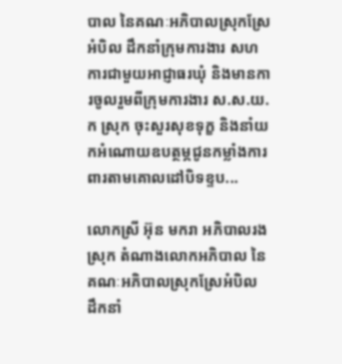បាល នៃគណៈអភិបាលស្រុកស្រែអំបិល ដឹកនាំក្រុមការងារ សហការជាមួយអាជ្ញាធរឃុំ និងមានការចូលរួមពីក្រុមការងារ ស.ស.យ.ក ស្រុក ចុះសួរសុខទុក្ខ និងនាំយកអំណោយឧបត្ថម្ភជូនកម្លាំងការពារតាមគោលដៅបិទខ្ទប...

លោកស្រី អ៊ុន មករា អភិបាលរងស្រុក តំណាងលោកអភិបាល នៃគណៈអភិបាលស្រុកស្រែអំបិល ដឹកនាំ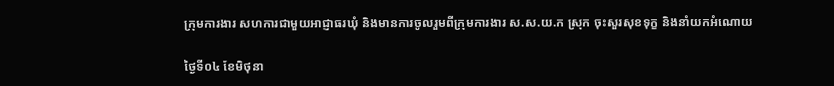ក្រុមការងារ សហការជាមួយអាជ្ញាធរឃុំ និងមានការចូលរួមពីក្រុមការងារ ស.ស.យ.ក ស្រុក ចុះសួរសុខទុក្ខ និងនាំយកអំណោយ

ថ្ងៃទី០៤ ខែមិថុនា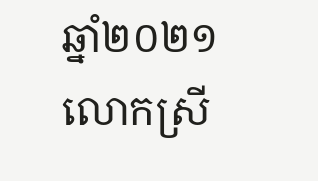ឆ្នាំ២០២១ លោកស្រី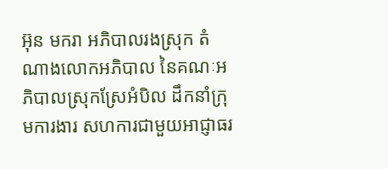អ៊ុន មករា អភិបាលរងស្រុក តំណាងលោកអភិបាល នៃគណៈអភិបាលស្រុកស្រែអំបិល ដឹកនាំក្រុមការងារ សហការជាមួយអាជ្ញាធរ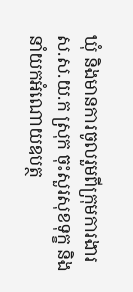ឃុំ និងមានការចូលរួមពីក្រុមការងារ ស.ស.យ.ក ស្រុក ចុះសួរសុខទុក្ខ និងនាំយកអំណោយឧបត្ថ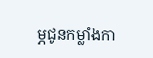ម្ភជូនកម្លាំងកា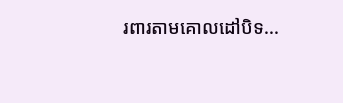រពារតាមគោលដៅបិទ...